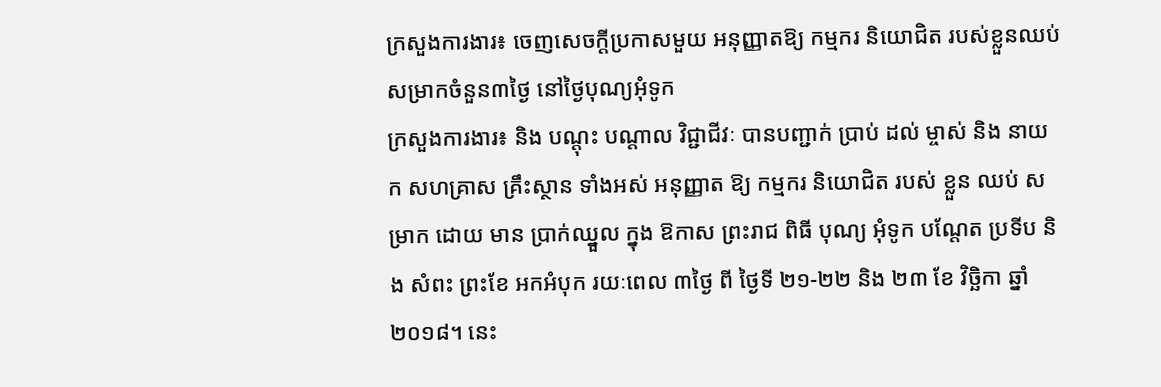ក្រសួងការងារ៖ ចេញសេចក្តីប្រកាសមួយ អនុញ្ញាតឱ្យ កម្មករ និយោជិត របស់ខ្លួនឈប់សម្រាកចំនួន៣ថ្ងៃ នៅថ្ងៃបុណ្យអុំទូក
ក្រសួងការងារ៖ និង បណ្តុះ បណ្តាល វិជ្ជាជីវៈ បានបញ្ជាក់ ប្រាប់ ដល់ ម្ចាស់ និង នាយក សហគ្រាស គ្រឹះស្ថាន ទាំងអស់ អនុញ្ញាត ឱ្យ កម្មករ និយោជិត របស់ ខ្លួន ឈប់ សម្រាក ដោយ មាន ប្រាក់ឈ្នួល ក្នុង ឱកាស ព្រះរាជ ពិធី បុណ្យ អុំទូក បណ្តែត ប្រទីប និង សំពះ ព្រះខែ អកអំបុក រយៈពេល ៣ថ្ងៃ ពី ថ្ងៃទី ២១-២២ និង ២៣ ខែ វិច្ឆិកា ឆ្នាំ ២០១៨។ នេះ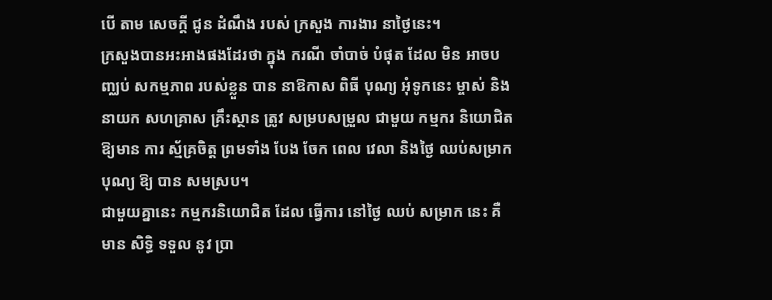បើ តាម សេចក្តី ជូន ដំណឹង របស់ ក្រសួង ការងារ នាថ្ងៃនេះ។
ក្រសួងបានអះអាងផងដែរថា ក្នុង ករណី ចាំបាច់ បំផុត ដែល មិន អាចបញ្ឈប់ សកម្មភាព របស់ខ្លួន បាន នាឱកាស ពិធី បុណ្យ អុំទូកនេះ ម្ចាស់ និង នាយក សហគ្រាស គ្រឹះស្ថាន ត្រូវ សម្របសម្រួល ជាមួយ កម្មករ និយោជិត ឱ្យមាន ការ ស្ម័គ្រចិត្ត ព្រមទាំង បែង ចែក ពេល វេលា និងថ្ងៃ ឈប់សម្រាក បុណ្យ ឱ្យ បាន សមស្រប។
ជាមួយគ្នានេះ កម្មករនិយោជិត ដែល ធ្វើការ នៅថ្ងៃ ឈប់ សម្រាក នេះ គឺ មាន សិទ្ធិ ទទួល នូវ ប្រា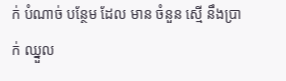ក់ បំណាច់ បន្ថែម ដែល មាន ចំនួន ស្មើ នឹងប្រាក់ ឈ្នួល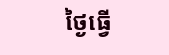ថ្ងៃធ្វើ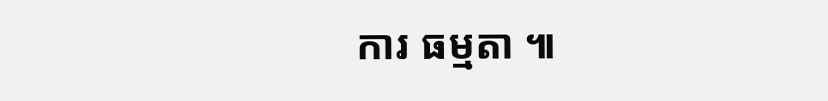ការ ធម្មតា ៕